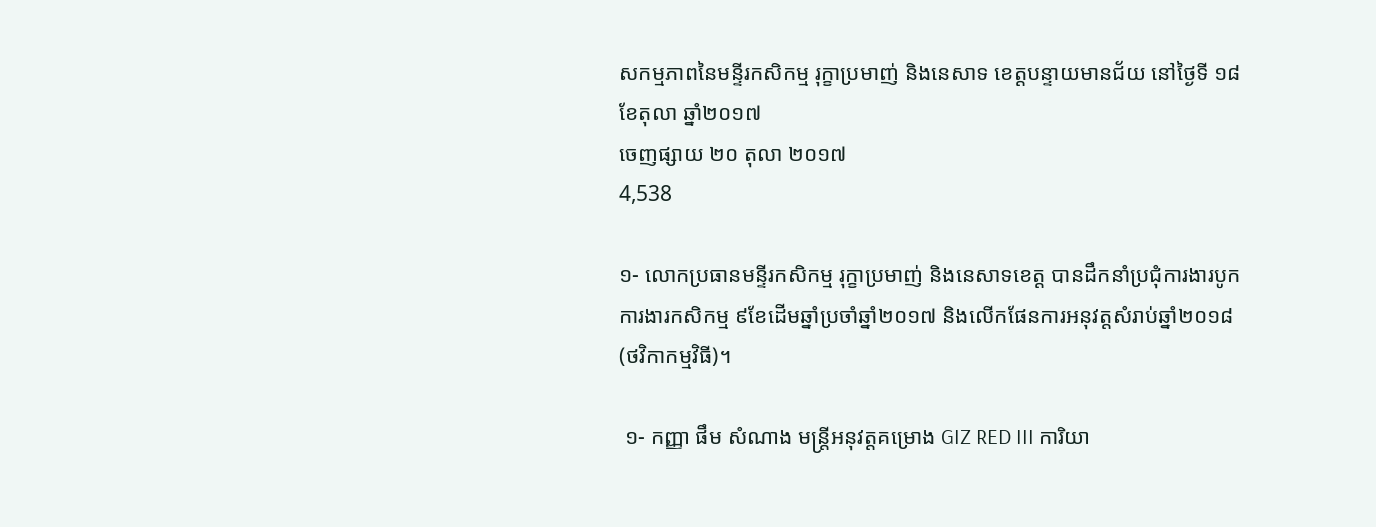សកម្មភាពនៃមន្ទីរកសិកម្ម រុក្ខាប្រមាញ់ និងនេសាទ ខេត្តបន្ទាយមានជ័យ នៅថ្ងៃទី ១៨ ខែតុលា ឆ្នាំ២០១៧
ចេញផ្សាយ ២០ តុលា ២០១៧
4,538

១- លោកប្រធានមន្ទីរកសិកម្ម រុក្ខាប្រមាញ់ និងនេសាទខេត្ត បានដឹកនាំប្រជុំការងារបូកការងារកសិកម្ម ៩ខែដើមឆ្នាំប្រចាំឆ្នាំ២០១៧ និងលើកផែនការអនុវត្តសំរាប់ឆ្នាំ២០១៨ (ថវិកាកម្មវិធី)។

 ១- កញ្ញា ផឹម សំណាង មន្ត្រីអនុវត្តគម្រោង GIZ RED III ការិយា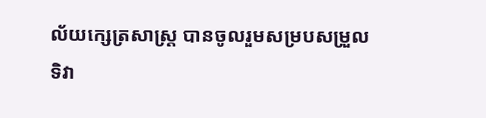ល័យក្សេត្រសាស្ត្រ បានចូលរួមសម្របសម្រួល ទិវា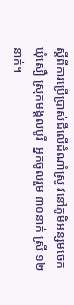ស្ដីពីការប្រើប្រាស់ជីលើដំណាំស្រូ វនៅភូមិអន្សមចេក ឃុំសឿ ស្រុកមង្គលបូរី  អ្នកចូលរួម ៣០នាក់ ស្រី ១២នាក់។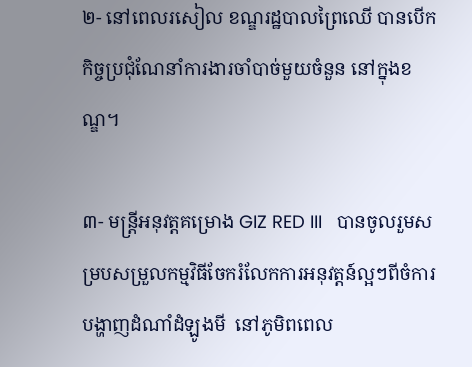២- នៅពេលរសៀល ខណ្ឌរដ្ឋបាលព្រៃឈើ បានបើកកិច្ចប្រជុំណែនាំការងារចាំបាច់មួយចំនួន នៅក្នុងខណ្ឌ។

៣- មន្ត្រីអនុវត្តគម្រោង GIZ RED III   បានចូលរួមសម្របសម្រួលកម្មវិធីចែករំលែកការអនុវត្តន៍ល្អៗពីចំការបង្ហាញដំណាំដំឡូងមី  នៅភូមិពពេល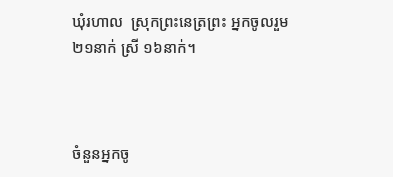ឃុំរហាល  ស្រុកព្រះនេត្រព្រះ អ្នកចូលរួម ២១នាក់ ស្រី ១៦នាក់។



ចំនួនអ្នកចូ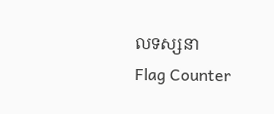លទស្សនា
Flag Counter